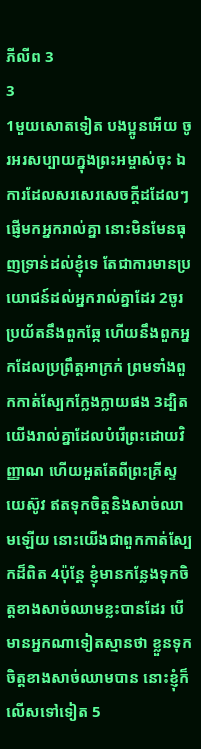ភីលីព 3
3
1មួយសោតទៀត បងប្អូនអើយ ចូរអរសប្បាយក្នុងព្រះអម្ចាស់ចុះ ឯការដែលសរសេរសេចក្ដីដដែលៗ ផ្ញើមកអ្នករាល់គ្នា នោះមិនមែនធុញទ្រាន់ដល់ខ្ញុំទេ តែជាការមានប្រយោជន៍ដល់អ្នករាល់គ្នាដែរ 2ចូរប្រយ័តនឹងពួកឆ្កែ ហើយនឹងពួកអ្នកដែលប្រព្រឹត្តអាក្រក់ ព្រមទាំងពួកកាត់ស្បែកក្លែងក្លាយផង 3ដ្បិតយើងរាល់គ្នាដែលបំរើព្រះដោយវិញ្ញាណ ហើយអួតតែពីព្រះគ្រីស្ទយេស៊ូវ ឥតទុកចិត្តនិងសាច់ឈាមឡើយ នោះយើងជាពួកកាត់ស្បែកដ៏ពិត 4ប៉ុន្តែ ខ្ញុំមានកន្លែងទុកចិត្តខាងសាច់ឈាមខ្លះបានដែរ បើមានអ្នកណាទៀតស្មានថា ខ្លួនទុកចិត្តខាងសាច់ឈាមបាន នោះខ្ញុំក៏លើសទៅទៀត 5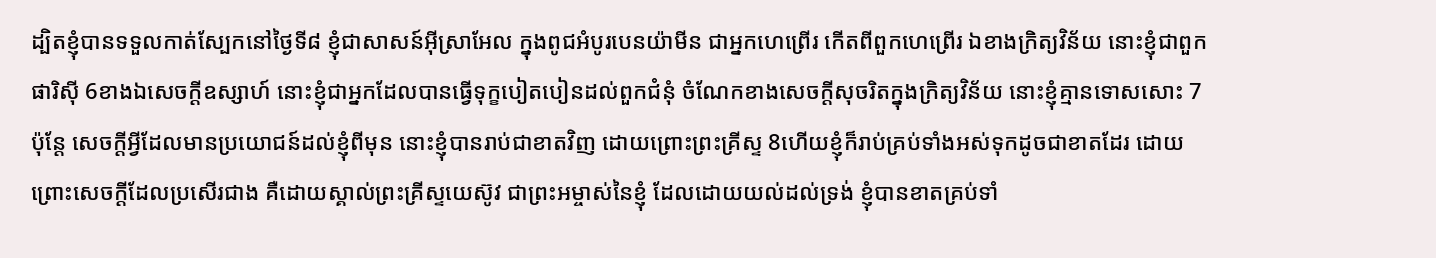ដ្បិតខ្ញុំបានទទួលកាត់ស្បែកនៅថ្ងៃទី៨ ខ្ញុំជាសាសន៍អ៊ីស្រាអែល ក្នុងពូជអំបូរបេនយ៉ាមីន ជាអ្នកហេព្រើរ កើតពីពួកហេព្រើរ ឯខាងក្រិត្យវិន័យ នោះខ្ញុំជាពួកផារិស៊ី 6ខាងឯសេចក្ដីឧស្សាហ៍ នោះខ្ញុំជាអ្នកដែលបានធ្វើទុក្ខបៀតបៀនដល់ពួកជំនុំ ចំណែកខាងសេចក្ដីសុចរិតក្នុងក្រិត្យវិន័យ នោះខ្ញុំគ្មានទោសសោះ 7ប៉ុន្តែ សេចក្ដីអ្វីដែលមានប្រយោជន៍ដល់ខ្ញុំពីមុន នោះខ្ញុំបានរាប់ជាខាតវិញ ដោយព្រោះព្រះគ្រីស្ទ 8ហើយខ្ញុំក៏រាប់គ្រប់ទាំងអស់ទុកដូចជាខាតដែរ ដោយព្រោះសេចក្ដីដែលប្រសើរជាង គឺដោយស្គាល់ព្រះគ្រីស្ទយេស៊ូវ ជាព្រះអម្ចាស់នៃខ្ញុំ ដែលដោយយល់ដល់ទ្រង់ ខ្ញុំបានខាតគ្រប់ទាំ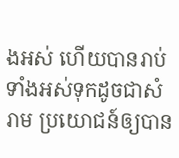ងអស់ ហើយបានរាប់ទាំងអស់ទុកដូចជាសំរាម ប្រយោជន៍ឲ្យបាន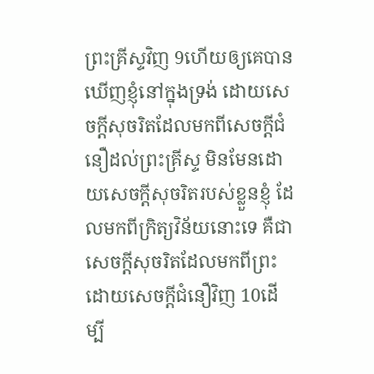ព្រះគ្រីស្ទវិញ 9ហើយឲ្យគេបានឃើញខ្ញុំនៅក្នុងទ្រង់ ដោយសេចក្ដីសុចរិតដែលមកពីសេចក្ដីជំនឿដល់ព្រះគ្រីស្ទ មិនមែនដោយសេចក្ដីសុចរិតរបស់ខ្លួនខ្ញុំ ដែលមកពីក្រិត្យវិន័យនោះទេ គឺជាសេចក្ដីសុចរិតដែលមកពីព្រះ ដោយសេចក្ដីជំនឿវិញ 10ដើម្បី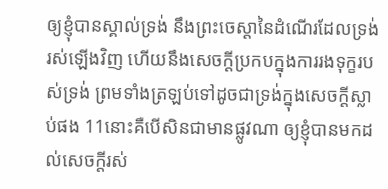ឲ្យខ្ញុំបានស្គាល់ទ្រង់ នឹងព្រះចេស្តានៃដំណើរដែលទ្រង់រស់ឡើងវិញ ហើយនឹងសេចក្ដីប្រកបក្នុងការរងទុក្ខរបស់ទ្រង់ ព្រមទាំងត្រឡប់ទៅដូចជាទ្រង់ក្នុងសេចក្ដីស្លាប់ផង 11នោះគឺបើសិនជាមានផ្លូវណា ឲ្យខ្ញុំបានមកដល់សេចក្ដីរស់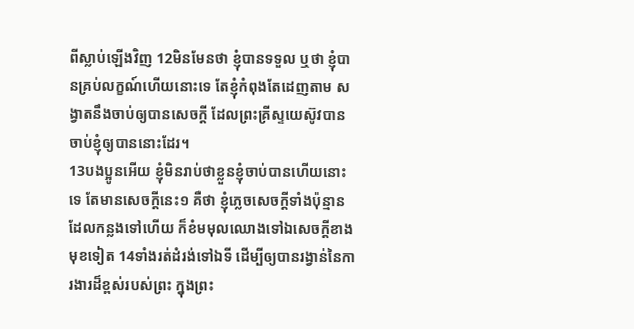ពីស្លាប់ឡើងវិញ 12មិនមែនថា ខ្ញុំបានទទួល ឬថា ខ្ញុំបានគ្រប់លក្ខណ៍ហើយនោះទេ តែខ្ញុំកំពុងតែដេញតាម សង្វាតនឹងចាប់ឲ្យបានសេចក្ដី ដែលព្រះគ្រីស្ទយេស៊ូវបានចាប់ខ្ញុំឲ្យបាននោះដែរ។
13បងប្អូនអើយ ខ្ញុំមិនរាប់ថាខ្លួនខ្ញុំចាប់បានហើយនោះទេ តែមានសេចក្ដីនេះ១ គឺថា ខ្ញុំភ្លេចសេចក្ដីទាំងប៉ុន្មានដែលកន្លងទៅហើយ ក៏ខំមមុលឈោងទៅឯសេចក្ដីខាងមុខទៀត 14ទាំងរត់ដំរង់ទៅឯទី ដើម្បីឲ្យបានរង្វាន់នៃការងារដ៏ខ្ពស់របស់ព្រះ ក្នុងព្រះ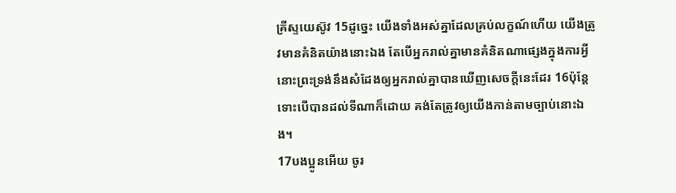គ្រីស្ទយេស៊ូវ 15ដូច្នេះ យើងទាំងអស់គ្នាដែលគ្រប់លក្ខណ៍ហើយ យើងត្រូវមានគំនិតយ៉ាងនោះឯង តែបើអ្នករាល់គ្នាមានគំនិតណាផ្សេងក្នុងការអ្វី នោះព្រះទ្រង់នឹងសំដែងឲ្យអ្នករាល់គ្នាបានឃើញសេចក្ដីនេះដែរ 16ប៉ុន្តែ ទោះបើបានដល់ទីណាក៏ដោយ គង់តែត្រូវឲ្យយើងកាន់តាមច្បាប់នោះឯង។
17បងប្អូនអើយ ចូរ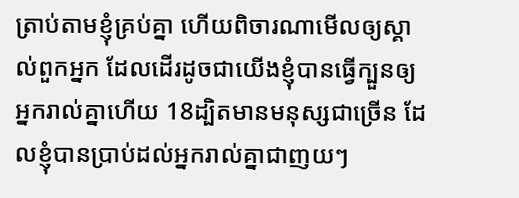ត្រាប់តាមខ្ញុំគ្រប់គ្នា ហើយពិចារណាមើលឲ្យស្គាល់ពួកអ្នក ដែលដើរដូចជាយើងខ្ញុំបានធ្វើក្បួនឲ្យអ្នករាល់គ្នាហើយ 18ដ្បិតមានមនុស្សជាច្រើន ដែលខ្ញុំបានប្រាប់ដល់អ្នករាល់គ្នាជាញយៗ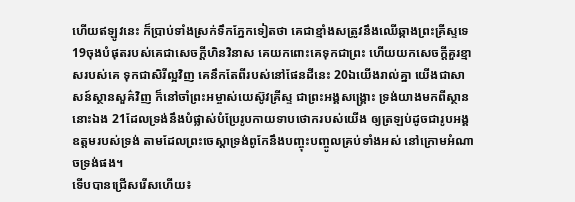ហើយឥឡូវនេះ ក៏ប្រាប់ទាំងស្រក់ទឹកភ្នែកទៀតថា គេជាខ្មាំងសត្រូវនឹងឈើឆ្កាងព្រះគ្រីស្ទទេ 19ចុងបំផុតរបស់គេជាសេចក្ដីហិនវិនាស គេយកពោះគេទុកជាព្រះ ហើយយកសេចក្ដីគួរខ្មាសរបស់គេ ទុកជាសិរីល្អវិញ គេនឹកតែពីរបស់នៅផែនដីនេះ 20ឯយើងរាល់គ្នា យើងជាសាសន៍ស្ថានសួគ៌វិញ ក៏នៅចាំព្រះអម្ចាស់យេស៊ូវគ្រីស្ទ ជាព្រះអង្គសង្គ្រោះ ទ្រង់យាងមកពីស្ថាននោះឯង 21ដែលទ្រង់នឹងបំផ្លាស់បំប្រែរូបកាយទាបថោករបស់យើង ឲ្យត្រឡប់ដូចជារូបអង្គឧត្តមរបស់ទ្រង់ តាមដែលព្រះចេស្តាទ្រង់ពូកែនឹងបញ្ចុះបញ្ចូលគ្រប់ទាំងអស់ នៅក្រោមអំណាចទ្រង់ផង។
ទើបបានជ្រើសរើសហើយ៖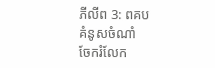ភីលីព 3: ពគប
គំនូសចំណាំ
ចែករំលែក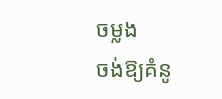ចម្លង
ចង់ឱ្យគំនូ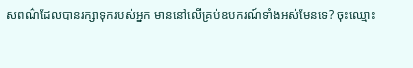សពណ៌ដែលបានរក្សាទុករបស់អ្នក មាននៅលើគ្រប់ឧបករណ៍ទាំងអស់មែនទេ? ចុះឈ្មោះ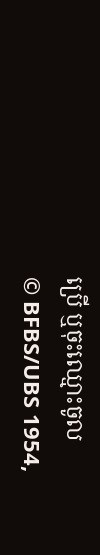ប្រើ ឬចុះឈ្មោះចូល
© BFBS/UBS 1954,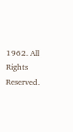1962. All Rights Reserved.